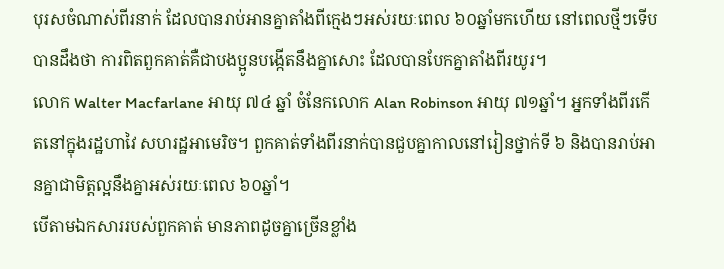បុរសចំណាស់ពីរនាក់ ដែលបានរាប់អានគ្នាតាំងពីក្មេងៗអស់រយៈពេល ៦០ឆ្នាំមកហើយ នៅពេលថ្មីៗទើបបានដឹងថា ការពិតពួកគាត់គឺជាបងប្អូនបង្កើតនឹងគ្នាសោះ ដែលបានបែកគ្នាតាំងពីរយូរ។
លោក Walter Macfarlane អាយុ ៧៤ ឆ្នាំ ចំនែកលោក Alan Robinson អាយុ ៧១ឆ្នាំ។ អ្នកទាំងពីរកើតនៅក្នុងរដ្ឋហាវៃ សហរដ្ឋអាមេរិច។ ពួកគាត់ទាំងពីរនាក់បានជួបគ្នាកាលនៅរៀនថ្នាក់ទី ៦ និងបានរាប់អានគ្នាជាមិត្តល្អនឹងគ្នាអស់រយៈពេល ៦០ឆ្នាំ។
បើតាមឯកសាររបស់ពួកគាត់ មានភាពដូចគ្នាច្រើនខ្លាំង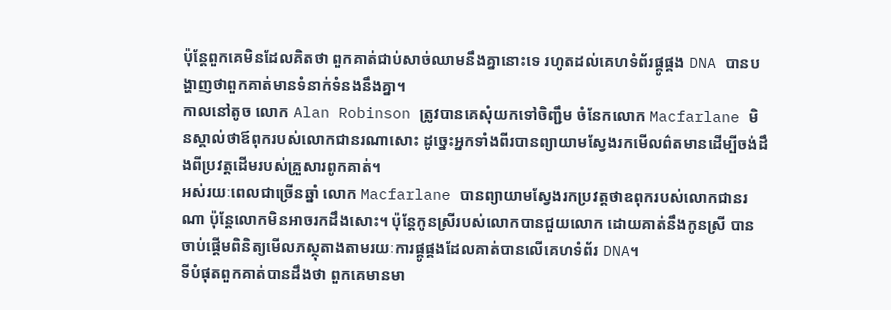ប៉ុន្តែពួកគេមិនដែលគិតថា ពួកគាត់ជាប់សាច់ឈាមនឹងគ្នានោះទេ រហូតដល់គេហទំព័រផ្គូផ្គង DNA បានបង្ហាញថាពួកគាត់មានទំនាក់ទំនងនឹងគ្នា។
កាលនៅតូច លោក Alan Robinson ត្រូវបានគេសុំយកទៅចិញ្ជឹម ចំនែកលោក Macfarlane មិនស្គាល់ថាឪពុករបស់លោកជានរណាសោះ ដូច្នេះអ្នកទាំងពីរបានព្យាយាមស្វែងរកមើលព៌តមានដើម្បីចង់ដឹងពីប្រវត្តដើមរបស់គ្រួសារពូកគាត់។
អស់រយៈពេលជាច្រើនឆ្នាំ លោក Macfarlane បានព្យាយាមស្វែងរកប្រវត្តថាឧពុករបស់លោកជានរណា ប៉ុន្តែលោកមិនអាចរកដឹងសោះ។ ប៉ុន្តែកូនស្រីរបស់លោកបានជួយលោក ដោយគាត់នឹងកូនស្រី បានចាប់ផ្តើមពិនិត្យមើលភស្ថុតាងតាមរយៈការផ្គូផ្គងដែលគាត់បានលើគេហទំព័រ DNA។
ទីបំផុតពួកគាត់បានដឹងថា ពួកគេមានមា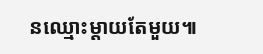នឈ្មោះម្តាយតែមួយ៕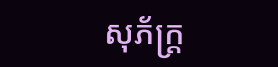សុភ័ក្ត្រ